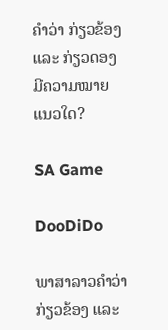ຄໍາວ່າ ກ່ຽວຂ້ອງ ແລະ ກ່ຽວດອງ ມີຄວາມໝາຍແນວໃດ?

SA Game

DooDiDo

ພາສາລາວຄໍາວ່າ ກ່ຽວຂ້ອງ ແລະ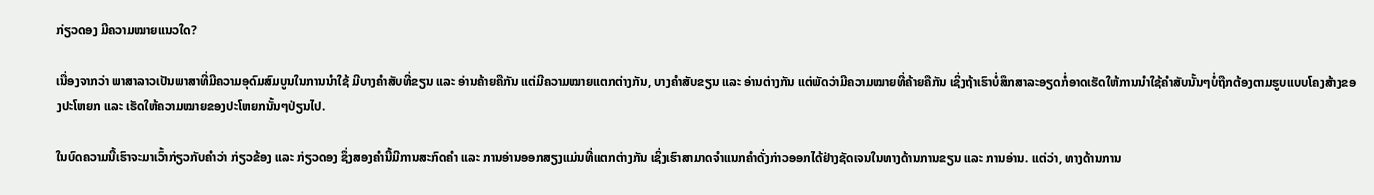ກ່ຽວດອງ ມີຄວາມໝາຍແນວໃດ?

ເນື່ອງຈາກວ່າ ພາສາລາວເປັນພາສາທີ່ມີຄວາມອຸດົມສົມບູນໃນການນໍາໃຊ້ ມີບາງຄໍາສັບທີ່ຂຽນ ແລະ ອ່ານຄ້າຍຄືກັນ ແຕ່ມີຄວາມໝາຍແຕກຕ່າງກັນ, ບາງຄໍາສັບຂຽນ ແລະ ອ່ານຕ່າງກັນ ແຕ່ພັດວ່າມີຄວາມໝາຍທີ່ຄ້າຍຄືກັນ ເຊິ່ງຖ້າເຮົາບໍ່ສຶກສາລະອຽດກໍ່ອາດເຮັດໃຫ້ການນໍາໃຊ້ຄໍາສັບນັ້ນໆບໍ່ຖືກຕ້ອງຕາມຮູບແບບໂຄງສ້າງຂອງປະໂຫຍກ ແລະ ເຮັດໃຫ້ຄວາມໝາຍຂອງປະໂຫຍກນັ້ນໆປ່ຽນໄປ.

ໃນບົດຄວາມນີ້ເຮົາຈະມາເວົ້າກ່ຽວກັບຄໍາວ່າ ກ່ຽວຂ້ອງ ແລະ ກ່ຽວດອງ ຊຶ່ງສອງຄໍານີ້ມີການສະກົດຄໍາ ແລະ ການອ່ານອອກສຽງແມ່ນທີ່ແຕກຕ່າງກັນ ເຊິ່ງເຮົາສາມາດຈໍາແນກຄໍາດັ່ງກ່າວອອກໄດ້ຢ່າງຊັດເຈນໃນທາງດ້ານການຂຽນ ແລະ ການອ່ານ. ແຕ່ວ່າ, ທາງດ້ານການ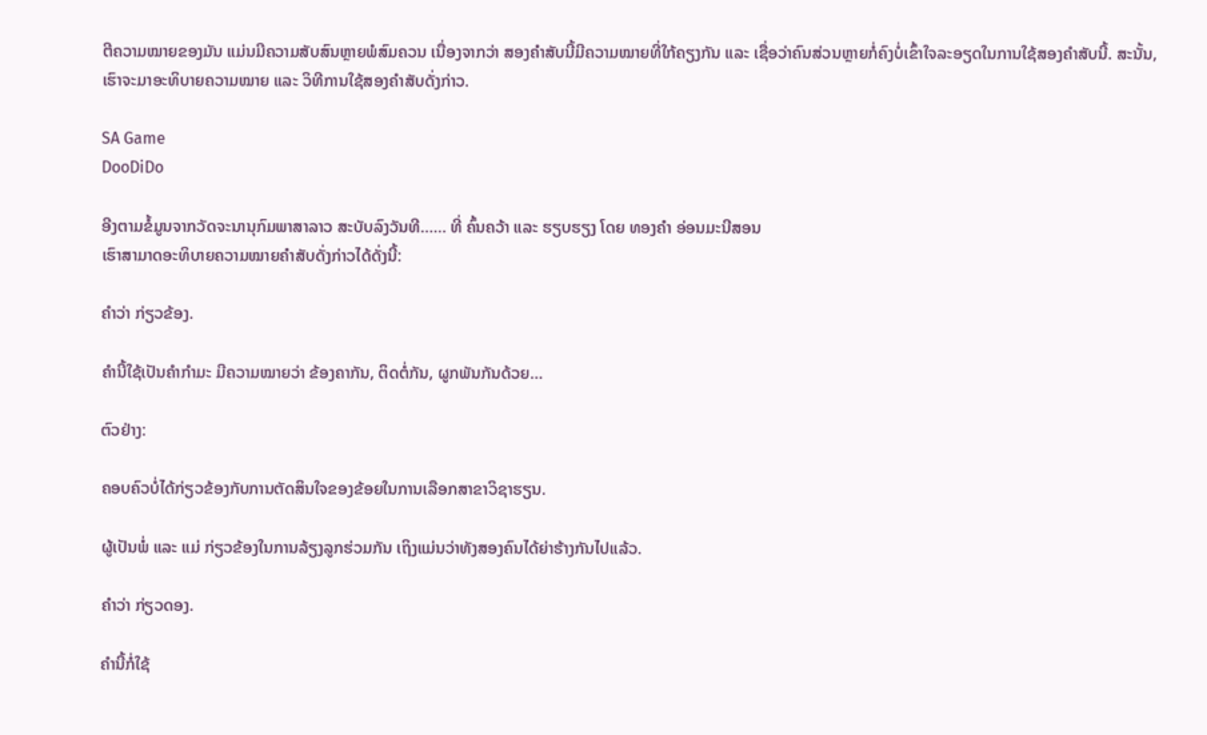ຕີຄວາມໝາຍຂອງມັນ ແມ່ນມີຄວາມສັບສົນຫຼາຍພໍສົມຄວນ ເນື່ອງຈາກວ່າ ສອງຄໍາສັບນີ້ມີຄວາມໝາຍທີ່ໃກ້ຄຽງກັນ ແລະ ເຊື່ອວ່າຄົນສ່ວນຫຼາຍກໍ່ຄົງບໍ່ເຂົ້າໃຈລະອຽດໃນການໃຊ້ສອງຄໍາສັບນີ້. ສະນັ້ນ, ເຮົາຈະມາອະທິບາຍຄວາມໝາຍ ແລະ ວິທີການໃຊ້ສອງຄໍາສັບດັ່ງກ່າວ.

SA Game
DooDiDo

ອີງຕາມຂໍ້ມູນຈາກວັດຈະນານຸກົມພາສາລາວ ສະບັບລົງວັນທີ…… ທີ່ ຄົ້ນຄວ້າ ແລະ ຮຽບຮຽງ ໂດຍ ທອງຄຳ ອ່ອນມະນີສອນ
ເຮົາສາມາດອະທິບາຍຄວາມໝາຍຄໍາສັບດັ່ງກ່າວໄດ້ດັ່ງນີ້:

ຄຳວ່າ ກ່ຽວຂ້ອງ.

ຄໍານີ້ໃຊ້ເປັນຄໍາກໍາມະ ມີຄວາມໝາຍວ່າ ຂ້ອງຄາກັນ, ຕິດຕໍ່ກັນ, ຜູກພັນກັນດ້ວຍ…

ຕົວຢ່າງ:

ຄອບຄົວບໍ່ໄດ້ກ່ຽວຂ້ອງກັບການຕັດສິນໃຈຂອງຂ້ອຍໃນການເລືອກສາຂາວິຊາຮຽນ.

ຜູ້ເປັນພໍ່ ແລະ ແມ່ ກ່ຽວຂ້ອງໃນການລ້ຽງລູກຮ່ວມກັນ ເຖິງແມ່ນວ່າທັງສອງຄົນໄດ້ຍ່າຮ້າງກັນໄປແລ້ວ.

ຄຳວ່າ ກ່ຽວດອງ.

ຄໍານີ້ກໍ່ໃຊ້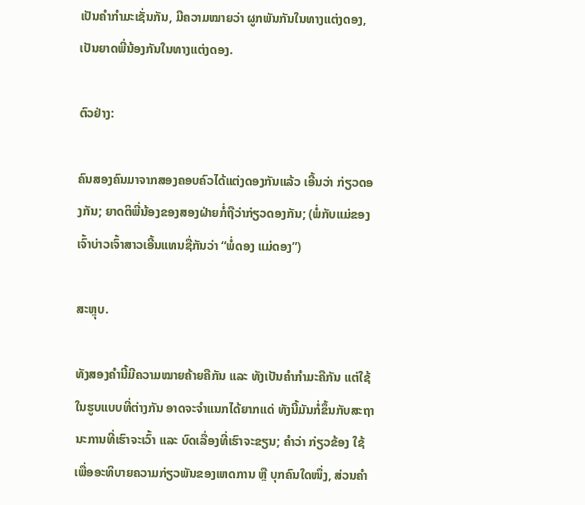ເປັນຄໍາກໍາມະເຊັ່ນກັນ, ມີຄວາມໝາຍວ່າ ຜູກພັນກັນໃນທາງແຕ່ງດອງ, ເປັນຍາດພີ່ນ້ອງກັນໃນທາງແຕ່ງດອງ.

ຕົວຢ່າງ:

ຄົນສອງຄົນມາຈາກສອງຄອບຄົວໄດ້ແຕ່ງດອງກັນແລ້ວ ເອີ້ນວ່າ ກ່ຽວດອງກັນ; ຍາດຕິພີ່ນ້ອງຂອງສອງຝ່າຍກໍ່ຖືວ່າກ່ຽວດອງກັນ; (ພໍ່ກັບແມ່ຂອງເຈົ້າບ່າວເຈົ້າສາວເອີ້ນແທນຊື່ກັນວ່າ “ພໍ່ດອງ ແມ່ດອງ”)

ສະຫຼຸບ.

ທັງສອງຄໍານີ້ມີຄວາມໝາຍຄ້າຍຄືກັນ ແລະ ທັງເປັນຄໍາກໍາມະຄືກັນ ແຕ່ໃຊ້ໃນຮູບແບບທີ່ຕ່າງກັນ ອາດຈະຈໍາແນກໄດ້ຍາກແດ່ ທັງນີ້ມັນກໍ່ຂຶ້ນກັບສະຖານະການທີ່ເຮົາຈະເວົ້າ ແລະ ບົດເລື່ອງທີ່ເຮົາຈະຂຽນ; ຄໍາວ່າ ກ່ຽວຂ້ອງ ໃຊ້ເພື່ອອະທິບາຍຄວາມກ່ຽວພັນຂອງເຫດການ ຫຼື ບຸກຄົນໃດໜຶ່ງ, ສ່ວນຄໍາ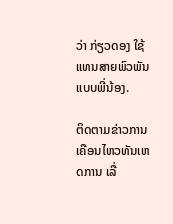ວ່າ ກ່ຽວດອງ ໃຊ້ແທນສາຍພົວພັນແບບພີ່ນ້ອງ.

ຕິດຕາມຂ່າວການເຄືອນໄຫວທັນເຫດການ ເລື່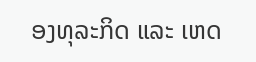ອງທຸລະກິດ ແລະ ເຫດ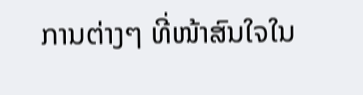ການຕ່າງໆ ທີ່ໜ້າສົນໃຈໃນ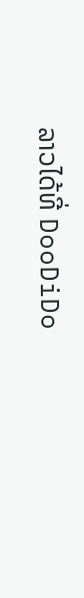ລາວໄດ້ທີ່ DooDiDo